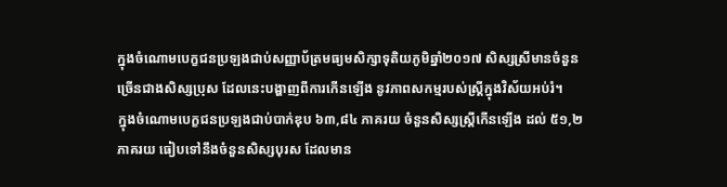ក្នុងចំណោមបេក្ខជនប្រឡងជាប់សញ្ញាប័ត្រមធ្យមសិក្សាទុតិយភូមិឆ្នាំ២០១៧ សិស្សស្រីមានចំនួន ច្រើនជាងសិស្សប្រុស ដែលនេះបង្ហាញពីការកើនឡើង នូវភាពសកម្មរបស់ស្រ្តីក្នុងវិស័យអប់រំ។
ក្នុងចំណោមបេក្ខជនប្រឡងជាប់បាក់ឌុប ៦៣,៨៤ ភាគរយ ចំនួនសិស្សស្ត្រីកើនឡើង ដល់ ៥១,២ភាគរយ ធៀបទៅនឹងចំនួនសិស្សបុរស ដែលមាន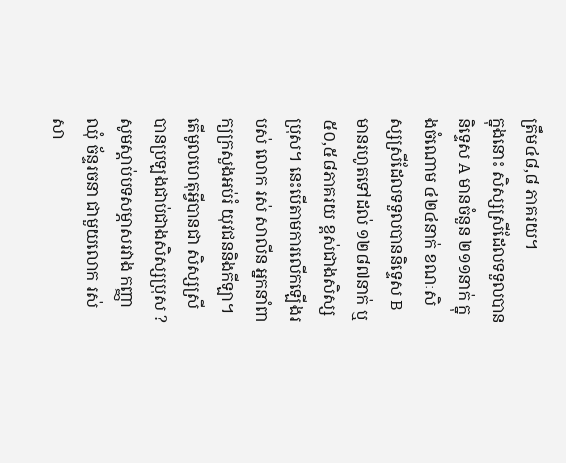ត្រឹម៤៨,៨ ភាគរយ។
ក្នុងនោះ សិស្សស្រីដែលទទួលបាននិទ្ទេស A មានចំនួន ២១១នាក់ ក្នុងចំណោម ៤២៤នាក់ ខណៈសិស្សស្រីដែលទទួលបាននិទ្ទេស B មានរហូតទៅដល់ ១២៨៧នាក់ ឬ ៥០,៥៨ភាគរយ ខ្ពស់ជាងសិស្សប្រុស។ នេះបើតាមការលើកឡើងរបស់ លោក រស់ សាលីន អ្នកនាំពាក្យក្រសួងអប់រំ យុវជននិងកីឡា។
តើមូលហេតុអ្វីបានជា សិស្សស្រី បានប្រឡងជាប់ជាងសិស្សប្រុស ?
សូមស្ដាប់បទសម្ភាសរវាង កញ្ញា ឈុំ ច័ន្ទរចនា ជាមួយលោក រស់ សា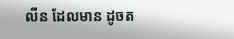លីន ដែលមាន ដូចត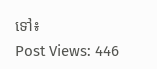ទៅ៖
Post Views: 446